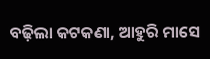ବଢ଼ିଲା କଟକଣା, ଆହୁରି ମାସେ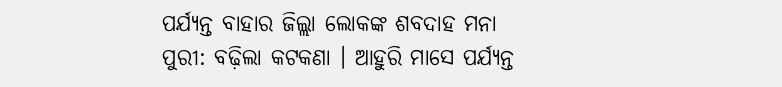ପର୍ଯ୍ୟନ୍ତ ବାହାର ଜିଲ୍ଲା ଲୋକଙ୍କ ଶବଦାହ ମନା
ପୁରୀ: ବଢ଼ିଲା କଟକଣା । ଆହୁରି ମାସେ ପର୍ଯ୍ୟନ୍ତ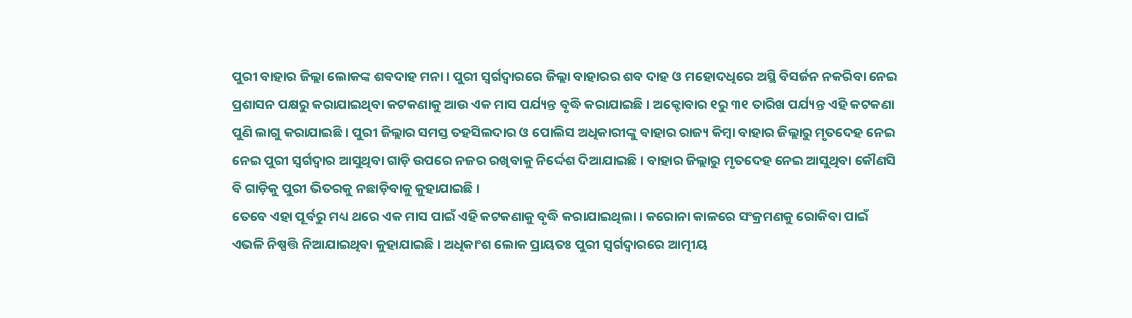ପୁରୀ ବାହାର ଜିଲ୍ଲା ଲୋକଙ୍କ ଶବଦାହ ମନା । ପୁରୀ ସ୍ୱର୍ଗଦ୍ୱାରରେ ଜିଲ୍ଲା ବାହାରର ଶବ ଦାହ ଓ ମହୋଦଧିରେ ଅସ୍ଥି ବିସର୍ଜନ ନକରିବା ନେଇ ପ୍ରଶାସନ ପକ୍ଷରୁ କରାଯାଇଥିବା କଟକଣାକୁ ଆଉ ଏକ ମାସ ପର୍ଯ୍ୟନ୍ତ ବୃଦ୍ଧି କରାଯାଇଛି । ଅକ୍ଟୋବାର ୧ରୁ ୩୧ ତାରିଖ ପର୍ଯ୍ୟନ୍ତ ଏହି କଟକଣା ପୁଣି ଲାଗୁ କରାଯାଇଛି । ପୁରୀ ଜିଲ୍ଲାର ସମସ୍ତ ତହସିଲଦାର ଓ ପୋଲିସ ଅଧିକାରୀଙ୍କୁ ବାହାର ରାଜ୍ୟ କିମ୍ବା ବାହାର ଜିଲ୍ଲାରୁ ମୃତଦେହ ନେଇ ନେଇ ପୁରୀ ସ୍ୱର୍ଗଦ୍ୱାର ଆସୁଥିବା ଗାଡ଼ି ଉପରେ ନଜର ରଖିବାକୁ ନିର୍ଦ୍ଦେଶ ଦିଆଯାଇଛି । ବାହାର ଜିଲ୍ଲାରୁ ମୃତଦେହ ନେଇ ଆସୁଥିବା କୌଣସି ବି ଗାଡ଼ିକୁ ପୁରୀ ଭିତରକୁ ନଛାଡ଼ିବାକୁ କୁହାଯାଇଛି ।
ତେବେ ଏହା ପୂର୍ବରୁ ମଧ୍ୟ ଥରେ ଏକ ମାସ ପାଇଁ ଏହି କଟକଣାକୁ ବୃଦ୍ଧି କରାଯାଇଥିଲା । କରୋନା କାଳରେ ସଂକ୍ରମଣକୁ ରୋକିବା ପାଇଁ ଏଭଳି ନିଷ୍ପତ୍ତି ନିଆଯାଇଥିବା କୁହାଯାଇଛି । ଅଧିକାଂଶ ଲୋକ ପ୍ରାୟତଃ ପୁରୀ ସ୍ୱର୍ଗଦ୍ୱାରରେ ଆତ୍ମୀୟ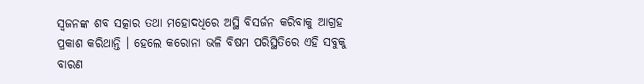ସ୍ୱଜନଙ୍କ ଶବ ସତ୍କାର ତଥା ମହୋଦଧିରେ ଅସ୍ଥି ବିସର୍ଜନ କରିବାକୁ ଆଗ୍ରହ ପ୍ରକାଶ କରିଥାନ୍ତି । ହେଲେ କରୋନା ଭଳି ବିଷମ ପରିସ୍ଥିତିରେ ଏହି ସବୁକୁ ବାରଣ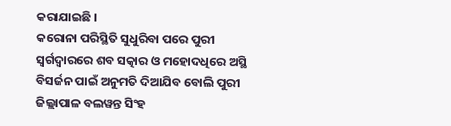କରାଯାଇଛି ।
କରୋନା ପରିସ୍ଥିତି ସୁଧୁରିବା ପରେ ପୁରୀ ସ୍ୱର୍ଗଦ୍ୱାରରେ ଶବ ସତ୍କାର ଓ ମହୋଦଧିରେ ଅସ୍ଥି ବିସର୍ଜନ ପାଇଁ ଅନୁମତି ଦିଆଯିବ ବୋଲି ପୁରୀ ଜିଲ୍ଲାପାଳ ବଲୱନ୍ତ ସିଂହ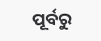ପୂର୍ବରୁ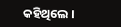କହିଥିଲେ ।